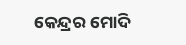କେନ୍ଦ୍ରର ମୋଦି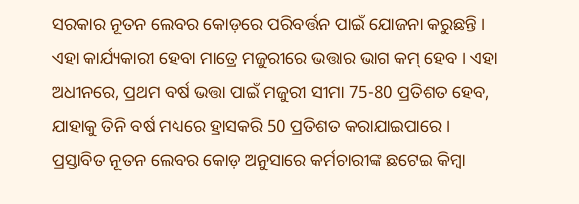ସରକାର ନୂତନ ଲେବର କୋଡ଼ରେ ପରିବର୍ତ୍ତନ ପାଇଁ ଯୋଜନା କରୁଛନ୍ତି । ଏହା କାର୍ଯ୍ୟକାରୀ ହେବା ମାତ୍ରେ ମଜୁରୀରେ ଭତ୍ତାର ଭାଗ କମ୍ ହେବ । ଏହା ଅଧୀନରେ, ପ୍ରଥମ ବର୍ଷ ଭତ୍ତା ପାଇଁ ମଜୁରୀ ସୀମା 75-80 ପ୍ରତିଶତ ହେବ, ଯାହାକୁ ତିନି ବର୍ଷ ମଧ୍ୟରେ ହ୍ରାସକରି 50 ପ୍ରତିଶତ କରାଯାଇପାରେ ।
ପ୍ରସ୍ତାବିତ ନୂତନ ଲେବର କୋଡ଼ ଅନୁସାରେ କର୍ମଚାରୀଙ୍କ ଛଟେଇ କିମ୍ବା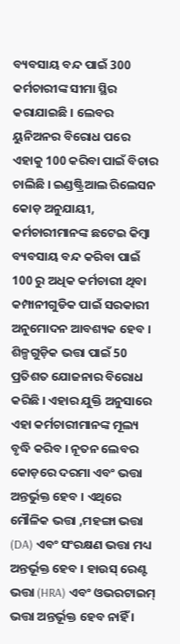ବ୍ୟବସାୟ ବନ୍ଦ ପାଇଁ 300 କର୍ମଚାରୀଙ୍କ ସୀମା ସ୍ଥିର କରାଯାଇଛି । ଲେବର ୟୁନିଅନର ବିରୋଧ ପରେ ଏହାକୁ 100 କରିବା ପାଇଁ ବିଚାର ଚାଲିଛି । ଇଣ୍ଡଷ୍ଟ୍ରିଆଲ ରିଲେସନ କୋଡ଼ ଅନୁଯାୟୀ, କର୍ମଚାରୀମାନଙ୍କ ଛଟେଇ କିମ୍ବା ବ୍ୟବସାୟ ବନ୍ଦ କରିବା ପାଇଁ 100 ରୁ ଅଧିକ କର୍ମଚାରୀ ଥିବା କମ୍ପାନୀଗୁଡିକ ପାଇଁ ସରକାରୀ ଅନୁମୋଦନ ଆବଶ୍ୟକ ହେବ ।
ଶିଳ୍ପଗୁଡ଼ିକ ଭତ୍ତା ପାଇଁ 50 ପ୍ରତିଶତ ଯୋଜନାର ବିରୋଧ କରିଛି । ଏହାର ଯୁକ୍ତି ଅନୁସାରେ ଏହା କର୍ମଚାରୀମାନଙ୍କ ମୂଲ୍ୟ ବୃଦ୍ଧି କରିବ । ନୂତନ ଲେବର କୋଡ଼ରେ ଦରମା ଏବଂ ଭତ୍ତା ଅନ୍ତର୍ଭୁକ୍ତ ହେବ । ଏଥିରେ ମୌଳିକ ଭତ୍ତା ,ମହଙ୍ଗା ଭତ୍ତା (DA) ଏବଂ ସଂରକ୍ଷଣ ଭତ୍ତା ମଧ୍ୟ ଅନ୍ତର୍ଭୂକ୍ତ ହେବ । ହାଉସ୍ ରେଣ୍ଟ ଭତ୍ତା (HRA) ଏବଂ ଓଭରଟାଇମ୍ ଭତ୍ତା ଅନ୍ତର୍ଭୂକ୍ତ ହେବ ନାହିଁ ।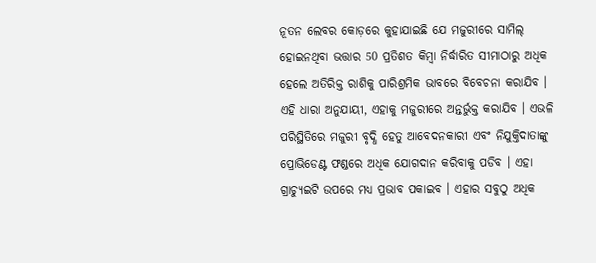ନୂତନ ଲେବର କୋଡ଼ରେ କୁହାଯାଇଛି ଯେ ମଜୁରୀରେ ସାମିଲ୍ ହୋଇନଥିବା ଭତ୍ତାର 50 ପ୍ରତିଶତ କିମ୍ବା ନିର୍ଦ୍ଧାରିତ ସୀମାଠାରୁ ଅଧିକ ହେଲେ ଅତିରିକ୍ତ ରାଶିକୁ ପାରିଶ୍ରମିକ ଭାବରେ ବିବେଚନା କରାଯିବ । ଏହି ଧାରା ଅନୁଯାୟୀ, ଏହାକୁ ମଜୁରୀରେ ଅନ୍ତର୍ଭୁକ୍ତ କରାଯିବ । ଏଭଳି ପରିସ୍ଥିତିରେ ମଜୁରୀ ବୃଦ୍ଧି ହେତୁ ଆବେଦନକାରୀ ଏବଂ ନିଯୁକ୍ତିଦାତାଙ୍କୁ ପ୍ରୋଭିଡେଣ୍ଟ ଫଣ୍ଡରେ ଅଧିକ ଯୋଗଦାନ କରିବାକୁ ପଡିବ । ଏହା ଗ୍ରାଚ୍ୟୁଇଟି ଉପରେ ମଧ୍ୟ ପ୍ରଭାବ ପକାଇବ । ଏହାର ସବୁଠୁ ଅଧିକ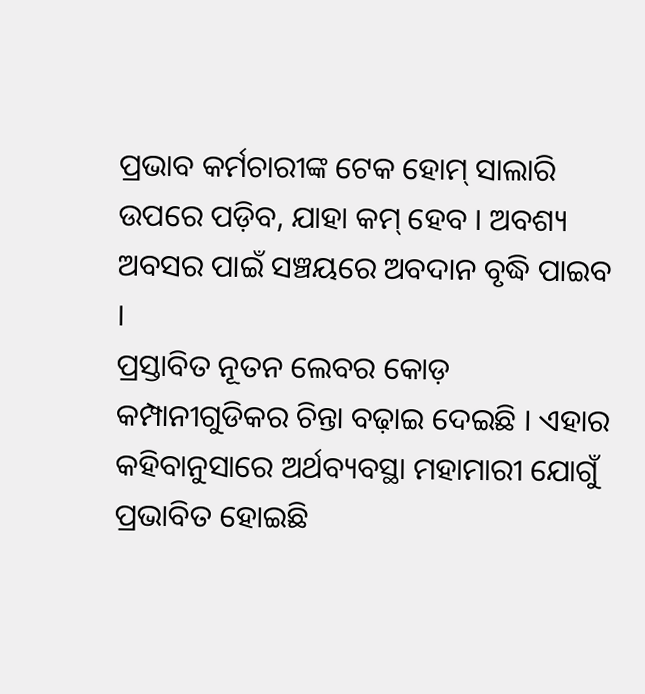ପ୍ରଭାବ କର୍ମଚାରୀଙ୍କ ଟେକ ହୋମ୍ ସାଲାରି ଉପରେ ପଡ଼ିବ, ଯାହା କମ୍ ହେବ । ଅବଶ୍ୟ ଅବସର ପାଇଁ ସଞ୍ଚୟରେ ଅବଦାନ ବୃଦ୍ଧି ପାଇବ ।
ପ୍ରସ୍ତାବିତ ନୂତନ ଲେବର କୋଡ଼ କମ୍ପାନୀଗୁଡିକର ଚିନ୍ତା ବଢ଼ାଇ ଦେଇଛି । ଏହାର କହିବାନୁସାରେ ଅର୍ଥବ୍ୟବସ୍ଥା ମହାମାରୀ ଯୋଗୁଁ ପ୍ରଭାବିତ ହୋଇଛି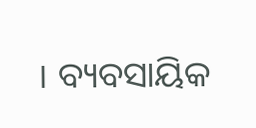। ବ୍ୟବସାୟିକ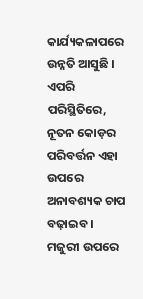କାର୍ଯ୍ୟକଳାପରେ ଉନ୍ନତି ଆସୁଛି । ଏପରି ପରିସ୍ଥିତିରେ, ନୂତନ କୋଡ଼ର ପରିବର୍ତ୍ତନ ଏହା ଉପରେ ଅନାବଶ୍ୟକ ଚାପ ବଢ଼ାଇବ । ମଜୁରୀ ଉପରେ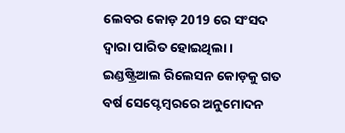ଲେବର କୋଡ଼ 2019 ରେ ସଂସଦ ଦ୍ଵାରା ପାରିତ ହୋଇଥିଲା । ଇଣ୍ଡଷ୍ଟ୍ରିଆଲ ରିଲେସନ କୋଡ଼କୁ ଗତ ବର୍ଷ ସେପ୍ଟେମ୍ବରରେ ଅନୁମୋଦନ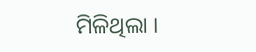ମିଳିଥିଲା ।